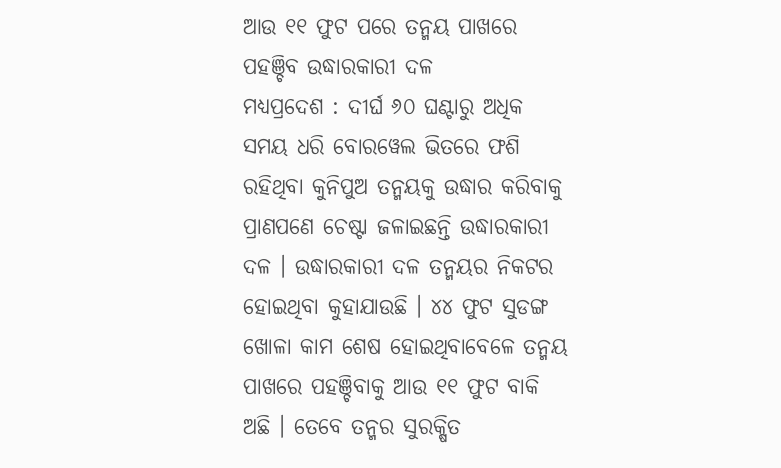ଆଉ ୧୧ ଫୁଟ ପରେ ତନ୍ମୟ ପାଖରେ ପହଞ୍ଚିବ ଉଦ୍ଧାରକାରୀ ଦଳ
ମଧ୍ୟପ୍ରଦେଶ : ଦୀର୍ଘ ୬୦ ଘଣ୍ଟାରୁ ଅଧିକ ସମୟ ଧରି ବୋରୱେଲ ଭିତରେ ଫଶି ରହିଥିବା କୁନିପୁଅ ତନ୍ମୟକୁ ଉଦ୍ଧାର କରିବାକୁ ପ୍ରାଣପଣେ ଚେଷ୍ଟା ଜଳାଇଛନ୍ତି ଉଦ୍ଧାରକାରୀ ଦଳ । ଉଦ୍ଧାରକାରୀ ଦଳ ତନ୍ମୟର ନିକଟର ହୋଇଥିବା କୁହାଯାଉଛି । ୪୪ ଫୁଟ ସୁଡଙ୍ଗ ଖୋଳା କାମ ଶେଷ ହୋଇଥିବାବେଳେ ତନ୍ମୟ ପାଖରେ ପହଞ୍ଚିବାକୁ ଆଉ ୧୧ ଫୁଟ ବାକି ଅଛି । ତେବେ ତନ୍ମର ସୁରକ୍ଷିତ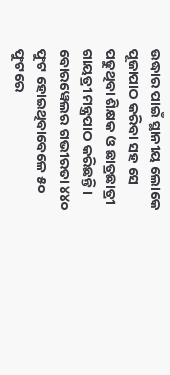ଉଦ୍ଧାର ପାଇଁ ସ୍ଥାନୀୟ ଲୋକେ ପୂଜାପାଠ କରିବା ସହ ସେ ପଢୁଥିବା ଶିକ୍ଷକ ଓ ଛାତ୍ରଛାତ୍ରୀ ଗାୟତ୍ରୀ ମନ୍ତ୍ରପାଠ କରିଛନ୍ତି ।
ବୋରୱେଲର ଗଭୀରତା ୪୪୦ ଫୁଟ ହୋଇଥିବାବେଳେ ୫୦ ଫୁଟରେ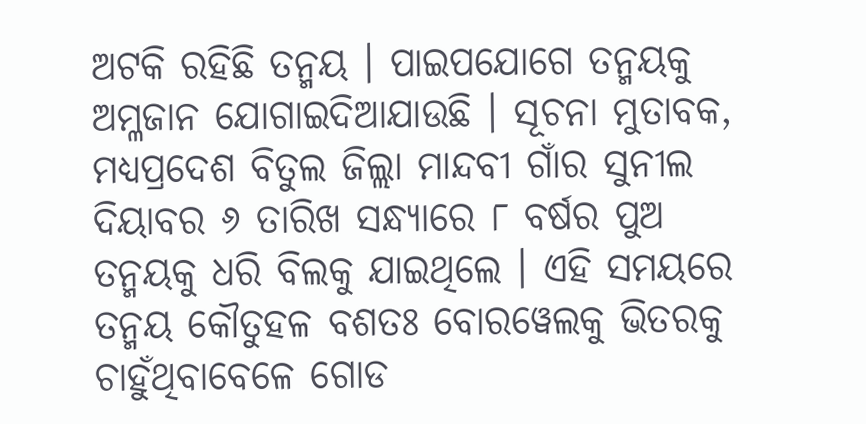ଅଟକି ରହିଛି ତନ୍ମୟ । ପାଇପଯୋଗେ ତନ୍ମୟକୁ ଅମ୍ଳଜାନ ଯୋଗାଇଦିଆଯାଉଛି । ସୂଚନା ମୁତାବକ, ମଧ୍ୟପ୍ରଦେଶ ବିତୁଲ ଜିଲ୍ଲା ମାନ୍ଦବୀ ଗାଁର ସୁନୀଲ ଦିୟାବର ୬ ତାରିଖ ସନ୍ଧ୍ୟାରେ ୮ ବର୍ଷର ପୁଅ ତନ୍ମୟକୁ ଧରି ବିଲକୁ ଯାଇଥିଲେ । ଏହି ସମୟରେ ତନ୍ମୟ କୌତୁହଳ ବଶତଃ ବୋରୱେଲକୁ ଭିତରକୁ ଚାହୁଁଥିବାବେଳେ ଗୋଡ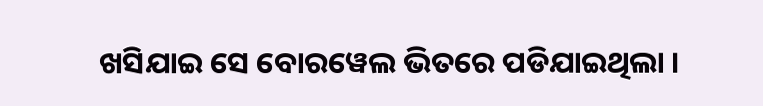ଖସିଯାଇ ସେ ବୋରୱେଲ ଭିତରେ ପଡିଯାଇଥିଲା ।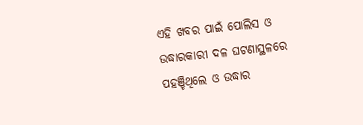ଏହି ଖବର ପାଇଁ ପୋଲିସ ଓ ଉଦ୍ଧାରକାରୀ ଦଳ ଘଟଣାସ୍ଥଳରେ ପହଞ୍ଚିଥିଲେ ଓ ଉଦ୍ଧାର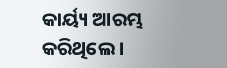କାର୍ୟ୍ୟ ଆରମ୍ଭ କରିଥିଲେ ।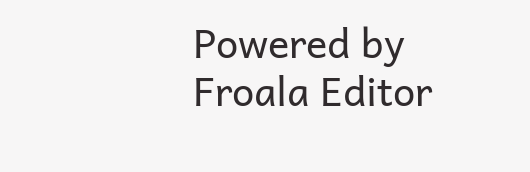Powered by Froala Editor